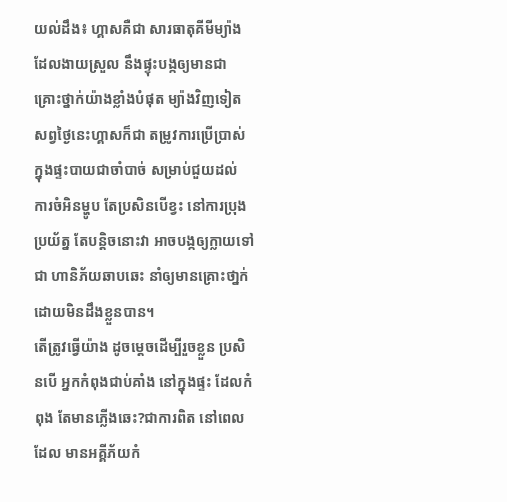យល់ដឹង៖ ហ្គាសគឺជា សារធាតុគីមីម្យ៉ាង ដែលងាយស្រួល នឹងផ្ទុះបង្កឲ្យមានជា គ្រោះថ្នាក់យ៉ាងខ្លាំងបំផុត ម្យ៉ាងវិញទៀត សព្វថ្ងៃនេះហ្គាសក៏ជា តម្រូវការប្រើប្រាស់ ក្នុងផ្ទះបាយជាចាំបាច់ សម្រាប់ជួយដល់ ការចំអិនម្ហូប តែប្រសិនបើខ្វះ នៅការប្រុងប្រយ័ត្ន តែបន្តិចនោះវា អាចបង្កឲ្យក្លាយទៅជា ហានិភ័យឆាបឆេះ នាំឲ្យមានគ្រោះថា្នក់ ដោយមិនដឹងខ្លួនបាន។
តើត្រូវធ្វើយ៉ាង ដូចម្តេចដើម្បីរួចខ្លួន ប្រសិនបើ អ្នកកំពុងជាប់គាំង នៅក្នុងផ្ទះ ដែលកំពុង តែមានភ្លើងឆេះ?ជាការពិត នៅពេលដែល មានអគ្គីភ័យកំ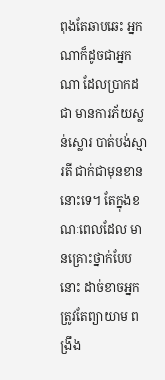ពុងតែឆាបឆេះ អ្នកណាក៏ដូចជាអ្នកណា ដែលប្រាកដជា មានការភ័យស្លន់ស្លោរ បាត់បង់ស្មារតី ជាក់ជាមុនខាននោះទេ។ តែក្នុងខណៈពេលដែល មានគ្រោះថ្នាក់បែបនោះ ដាច់ខាចអ្នក ត្រូវតែព្យាយាម ពង្រឹង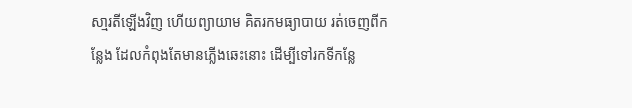សា្មរតីឡើងវិញ ហើយព្យាយាម គិតរកមធ្យាបាយ រត់ចេញពីកន្លែង ដែលកំពុងតែមានភ្លើងឆេះនោះ ដើម្បីទៅរកទីកន្លែ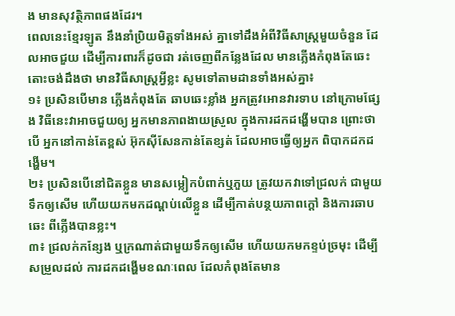ង មានសុវត្ថិភាពផងដែរ។
ពេលនេះខ្មែរឡូត នឹងនាំប្រិយមិត្តទាំងអស់ គ្នាទៅដឹងអំពីវិធីសាស្ត្រមួយចំនួន ដែលអាចជួយ ដើម្បីការពារក៏ដូចជា រត់ចេញពីកន្លែងដែល មានភើ្លងកំពុងតែឆេះ
តោះចង់ដឹងថា មានវិធីសាស្ត្រអ្វីខ្លះ សូមទៅតាមដានទាំងអស់គ្នា៖
១៖ ប្រសិនបើមាន ភ្លើងកំពុងតែ ឆាបឆេះខ្លាំង អ្នកត្រូវអោនវារទាប នៅក្រោមផ្សែង វិធីនេះវាអាចជួយឲ្យ អ្នកមានភាពងាយស្រួល ក្នុងការដកដង្ហើមបាន ព្រោះថាបើ អ្នកនៅកាន់តែខ្ពស់ អ៊ុកស៊ីសែនកាន់តែខ្សត់ ដែលអាចធ្វើឲ្យអ្នក ពិបាកដកដង្ហើម។
២៖ ប្រសិនបើនៅជិតខ្លួន មានសម្លៀកបំពាក់ឬភួយ ត្រូវយកវាទៅជ្រលក់ ជាមួយទឹកឲ្យសើម ហើយយកមកដណ្តប់លើខ្លួន ដើម្បីកាត់បន្ថយភាពក្តៅ និងការឆាបឆេះ ពីភ្លើងបានខ្លះ។
៣៖ ជ្រលក់កន្សែង ឬក្រណាត់ជាមួយទឹកឲ្យសើម ហើយយកមកខ្ទប់ច្រមុះ ដើម្បីសម្រួលដល់ ការដកដង្ហើមខណៈពេល ដែលកំពុងតែមាន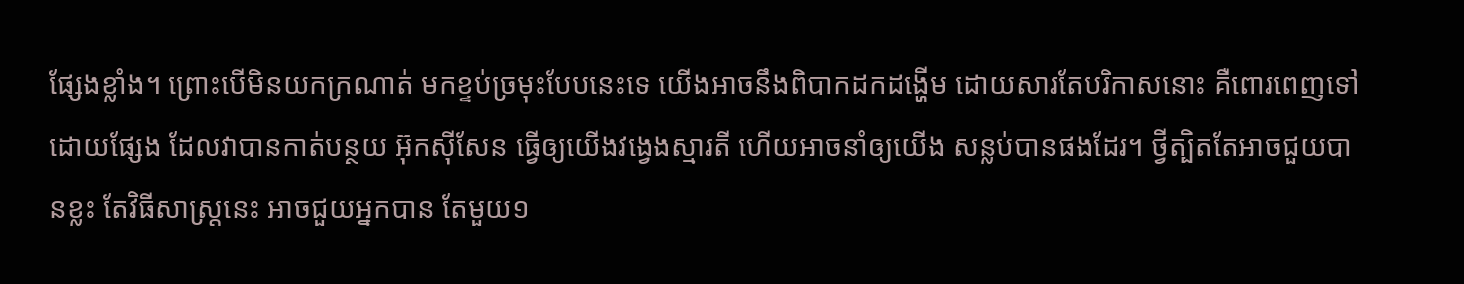ផ្សែងខ្លាំង។ ព្រោះបើមិនយកក្រណាត់ មកខ្ទប់ច្រមុះបែបនេះទេ យើងអាចនឹងពិបាកដកដង្ហើម ដោយសារតែបរិកាសនោះ គឺពោរពេញទៅដោយផ្សែង ដែលវាបានកាត់បន្ថយ អ៊ុកស៊ីសែន ធ្វើឲ្យយើងវង្វេងស្មារតី ហើយអាចនាំឲ្យយើង សន្លប់បានផងដែរ។ ថ្វីត្បិតតែអាចជួយបានខ្លះ តែវិធីសាស្ត្រនេះ អាចជួយអ្នកបាន តែមួយ១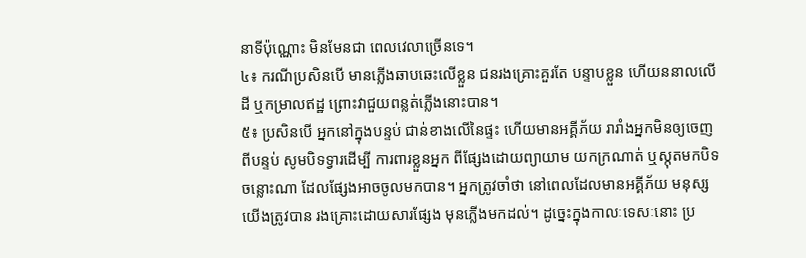នាទីប៉ុណ្ណោះ មិនមែនជា ពេលវេលាច្រើនទេ។
៤៖ ករណីប្រសិនបើ មានភ្លើងឆាបឆេះលើខ្លួន ជនរងគ្រោះគួរតែ បន្ទាបខ្លួន ហើយននាលលើដី ឬកម្រាលឥដ្ឋ ព្រោះវាជួយពន្លត់ភ្លើងនោះបាន។
៥៖ ប្រសិនបើ អ្នកនៅក្នុងបន្ទប់ ជាន់ខាងលើនៃផ្ទះ ហើយមានអគ្គីភ័យ រារាំងអ្នកមិនឲ្យចេញពីបន្ទប់ សូមបិទទ្វារដើម្បី ការពារខ្លួនអ្នក ពីផ្សែងដោយព្យាយាម យកក្រណាត់ ឬស្កុតមកបិទចន្លោះណា ដែលផ្សែងអាចចូលមកបាន។ អ្នកត្រូវចាំថា នៅពេលដែលមានអគ្គីភ័យ មនុស្សយើងត្រូវបាន រងគ្រោះដោយសារផ្សែង មុនភ្លើងមកដល់។ ដូច្នេះក្នុងកាលៈទេសៈនោះ ប្រ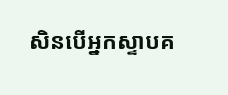សិនបើអ្នកស្ទាបគ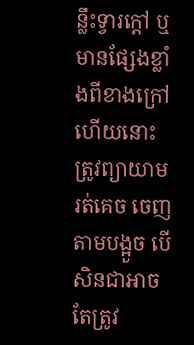ន្លឹះទ្វារក្តៅ ឬមានផ្សែងខ្លាំងពីខាងក្រៅហើយនោះ ត្រូវព្យាយាមរត់គេច ចេញតាមបង្អួច បើសិនជាអាច តែត្រូវ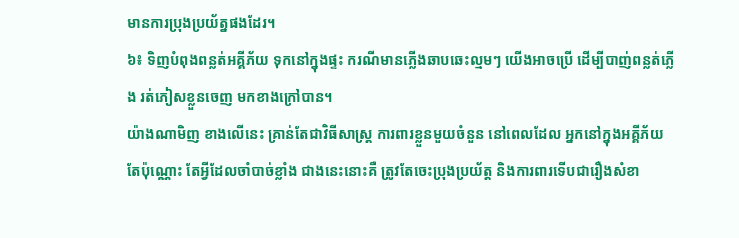មានការប្រុងប្រយ័ត្នផងដែរ។
៦៖ ទិញបំពុងពន្លត់អគ្គីភ័យ ទុកនៅក្នុងផ្ទះ ករណីមានភ្លើងឆាបឆេះល្មមៗ យើងអាចប្រើ ដើម្បីបាញ់ពន្លត់ភ្លើង រត់ភៀសខ្លួនចេញ មកខាងក្រៅបាន។
យ៉ាងណាមិញ ខាងលើនេះ គ្រាន់តែជាវិធីសាស្ត្រ ការពារខ្លួនមួយចំនួន នៅពេលដែល អ្នកនៅក្នុងអគ្គីភ័យ តែប៉ុណ្ណោះ តែអ្វីដែលចាំបាច់ខ្លាំង ជាងនេះនោះគឺ ត្រូវតែចេះប្រុងប្រយ័ត្ត និងការពារទើបជារឿងសំខា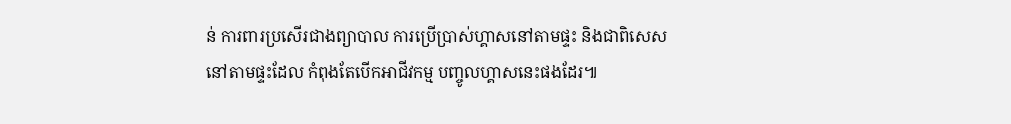ន់ ការពារប្រសើរជាងព្យាបាល ការប្រើប្រាស់ហ្គាសនៅតាមផ្ទះ និងជាពិសេស នៅតាមផ្ទះដែល កំពុងតែបើកអាជីវកម្ម បញ្ចូលហ្គាសនេះផងដែរ៕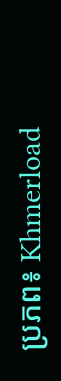ប្រភព៖ Khmerload